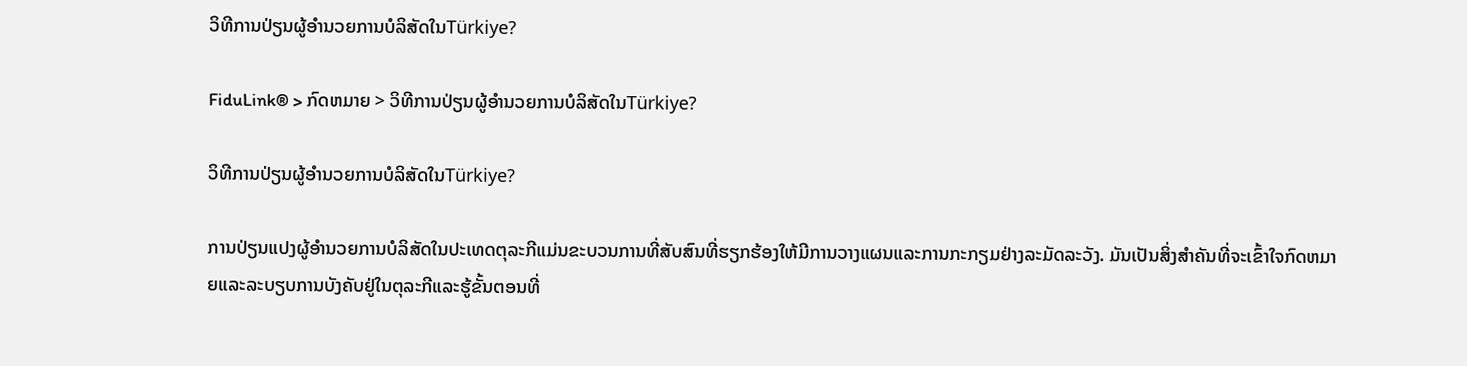ວິທີການປ່ຽນຜູ້ອໍານວຍການບໍລິສັດໃນTürkiye?

FiduLink® > ກົດຫມາຍ > ວິທີການປ່ຽນຜູ້ອໍານວຍການບໍລິສັດໃນTürkiye?

ວິທີການປ່ຽນຜູ້ອໍານວຍການບໍລິສັດໃນTürkiye?

ການປ່ຽນແປງຜູ້ອໍານວຍການບໍລິສັດໃນປະເທດຕຸລະກີແມ່ນຂະບວນການທີ່ສັບສົນທີ່ຮຽກຮ້ອງໃຫ້ມີການວາງແຜນແລະການກະກຽມຢ່າງລະມັດລະວັງ. ມັນເປັນສິ່ງສໍາຄັນທີ່ຈະເຂົ້າໃຈກົດຫມາຍແລະລະບຽບການບັງຄັບຢູ່ໃນຕຸລະກີແລະຮູ້ຂັ້ນຕອນທີ່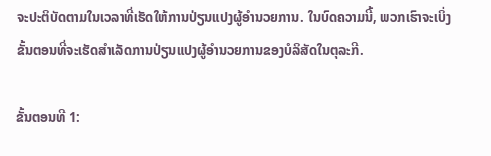ຈະປະຕິບັດຕາມໃນເວລາທີ່ເຮັດໃຫ້ການປ່ຽນແປງຜູ້ອໍານວຍການ. ໃນບົດຄວາມນີ້, ພວກເຮົາຈະເບິ່ງຂັ້ນຕອນທີ່ຈະເຮັດສໍາເລັດການປ່ຽນແປງຜູ້ອໍານວຍການຂອງບໍລິສັດໃນຕຸລະກີ.

ຂັ້ນຕອນທີ 1: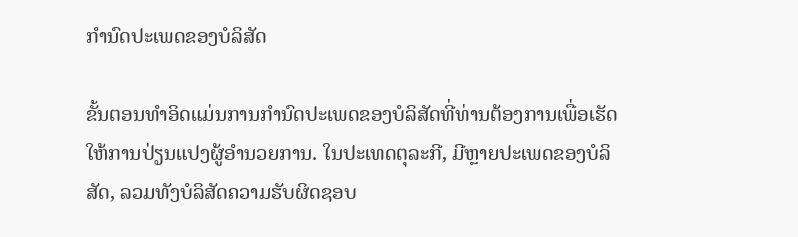ກໍານົດປະເພດຂອງບໍລິສັດ

ຂັ້ນຕອນທໍາອິດແມ່ນການກໍານົດປະເພດຂອງບໍລິສັດທີ່ທ່ານຕ້ອງການເພື່ອເຮັດໃຫ້ການປ່ຽນແປງຜູ້ອໍານວຍການ. ໃນປະເທດຕຸລະກີ, ມີຫຼາຍປະເພດຂອງບໍລິສັດ, ລວມທັງບໍລິສັດຄວາມຮັບຜິດຊອບ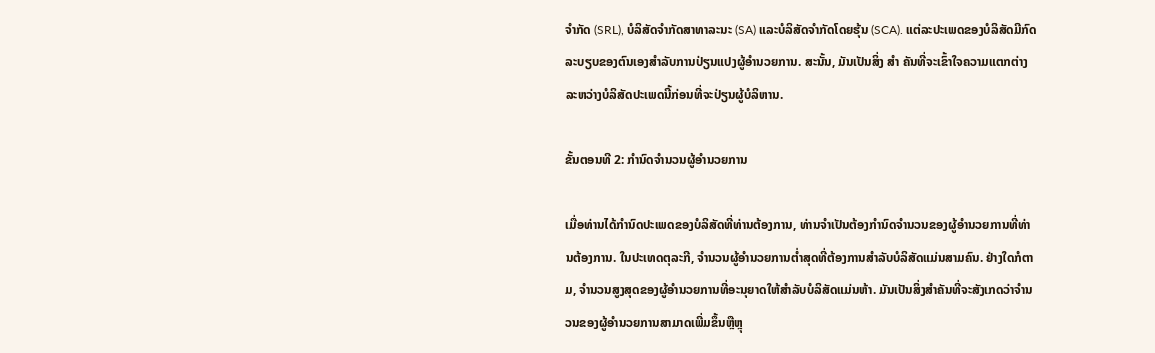ຈໍາກັດ (SRL), ບໍລິສັດຈໍາກັດສາທາລະນະ (SA) ແລະບໍລິສັດຈໍາກັດໂດຍຮຸ້ນ (SCA). ແຕ່ລະປະເພດຂອງບໍລິສັດມີກົດລະບຽບຂອງຕົນເອງສໍາລັບການປ່ຽນແປງຜູ້ອໍານວຍການ. ສະນັ້ນ, ມັນເປັນສິ່ງ ສຳ ຄັນທີ່ຈະເຂົ້າໃຈຄວາມແຕກຕ່າງລະຫວ່າງບໍລິສັດປະເພດນີ້ກ່ອນທີ່ຈະປ່ຽນຜູ້ບໍລິຫານ.

ຂັ້ນຕອນທີ 2: ກໍານົດຈໍານວນຜູ້ອໍານວຍການ

ເມື່ອທ່ານໄດ້ກໍານົດປະເພດຂອງບໍລິສັດທີ່ທ່ານຕ້ອງການ, ທ່ານຈໍາເປັນຕ້ອງກໍານົດຈໍານວນຂອງຜູ້ອໍານວຍການທີ່ທ່ານຕ້ອງການ. ໃນປະເທດຕຸລະກີ, ຈໍານວນຜູ້ອໍານວຍການຕໍ່າສຸດທີ່ຕ້ອງການສໍາລັບບໍລິສັດແມ່ນສາມຄົນ. ຢ່າງໃດກໍຕາມ, ຈໍານວນສູງສຸດຂອງຜູ້ອໍານວຍການທີ່ອະນຸຍາດໃຫ້ສໍາລັບບໍລິສັດແມ່ນຫ້າ. ມັນເປັນສິ່ງສໍາຄັນທີ່ຈະສັງເກດວ່າຈໍານວນຂອງຜູ້ອໍານວຍການສາມາດເພີ່ມຂຶ້ນຫຼືຫຼຸ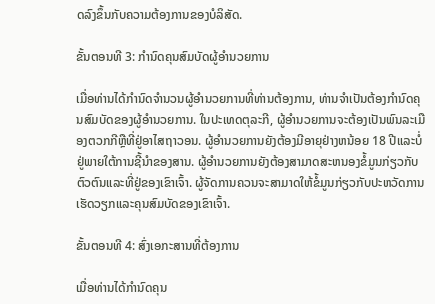ດລົງຂຶ້ນກັບຄວາມຕ້ອງການຂອງບໍລິສັດ.

ຂັ້ນຕອນທີ 3: ກໍານົດຄຸນສົມບັດຜູ້ອໍານວຍການ

ເມື່ອທ່ານໄດ້ກໍານົດຈໍານວນຜູ້ອໍານວຍການທີ່ທ່ານຕ້ອງການ, ທ່ານຈໍາເປັນຕ້ອງກໍານົດຄຸນສົມບັດຂອງຜູ້ອໍານວຍການ. ໃນປະເທດຕຸລະກີ, ຜູ້ອໍານວຍການຈະຕ້ອງເປັນພົນລະເມືອງຕວກກີຫຼືທີ່ຢູ່ອາໄສຖາວອນ. ຜູ້ອໍານວຍການຍັງຕ້ອງມີອາຍຸຢ່າງຫນ້ອຍ 18 ປີແລະບໍ່ຢູ່ພາຍໃຕ້ການຊີ້ນໍາຂອງສານ. ຜູ້ອໍານວຍການຍັງຕ້ອງສາມາດສະຫນອງຂໍ້ມູນກ່ຽວກັບຕົວຕົນແລະທີ່ຢູ່ຂອງເຂົາເຈົ້າ. ຜູ້ຈັດການຄວນຈະສາມາດໃຫ້ຂໍ້ມູນກ່ຽວກັບປະຫວັດການເຮັດວຽກແລະຄຸນສົມບັດຂອງເຂົາເຈົ້າ.

ຂັ້ນຕອນທີ 4: ສົ່ງເອກະສານທີ່ຕ້ອງການ

ເມື່ອທ່ານໄດ້ກໍານົດຄຸນ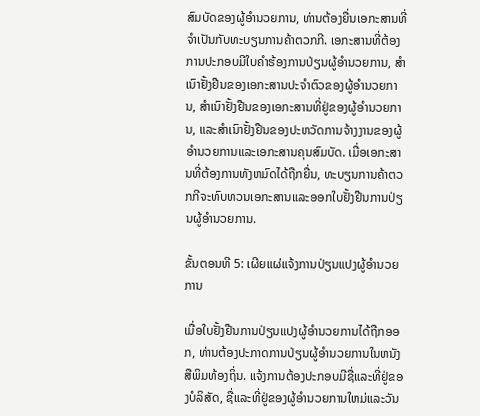ສົມບັດຂອງຜູ້ອໍານວຍການ, ທ່ານຕ້ອງຍື່ນເອກະສານທີ່ຈໍາເປັນກັບທະບຽນການຄ້າຕວກກີ. ເອກະສານທີ່ຕ້ອງການປະກອບມີໃບຄໍາຮ້ອງການປ່ຽນຜູ້ອໍານວຍການ, ສໍາເນົາຢັ້ງຢືນຂອງເອກະສານປະຈໍາຕົວຂອງຜູ້ອໍານວຍການ, ສໍາເນົາຢັ້ງຢືນຂອງເອກະສານທີ່ຢູ່ຂອງຜູ້ອໍານວຍການ, ແລະສໍາເນົາຢັ້ງຢືນຂອງປະຫວັດການຈ້າງງານຂອງຜູ້ອໍານວຍການແລະເອກະສານຄຸນສົມບັດ. ເມື່ອເອກະສານທີ່ຕ້ອງການທັງຫມົດໄດ້ຖືກຍື່ນ, ທະບຽນການຄ້າຕວກກີຈະທົບທວນເອກະສານແລະອອກໃບຢັ້ງຢືນການປ່ຽນຜູ້ອໍານວຍການ.

ຂັ້ນຕອນທີ 5: ເຜີຍແຜ່ແຈ້ງການປ່ຽນແປງຜູ້ອໍານວຍການ

ເມື່ອໃບຢັ້ງຢືນການປ່ຽນແປງຜູ້ອໍານວຍການໄດ້ຖືກອອກ, ທ່ານຕ້ອງປະກາດການປ່ຽນຜູ້ອໍານວຍການໃນຫນັງສືພິມທ້ອງຖິ່ນ. ແຈ້ງການຕ້ອງປະກອບມີຊື່ແລະທີ່ຢູ່ຂອງບໍລິສັດ, ຊື່ແລະທີ່ຢູ່ຂອງຜູ້ອໍານວຍການໃຫມ່ແລະວັນ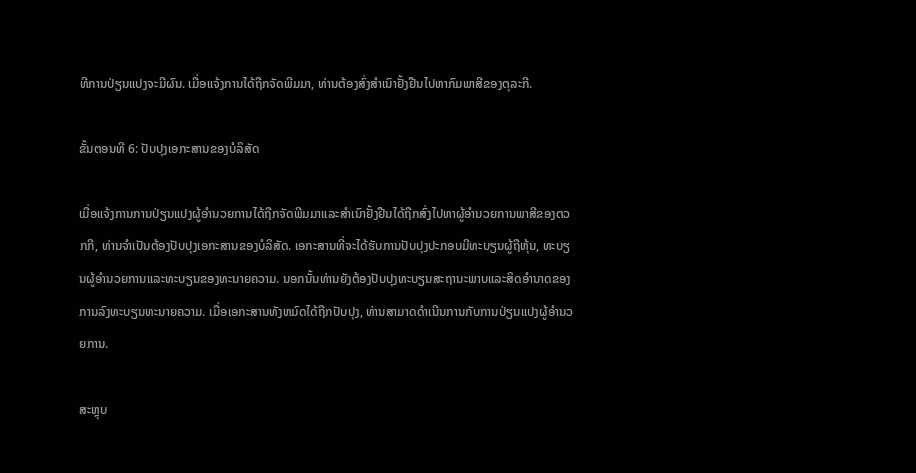ທີການປ່ຽນແປງຈະມີຜົນ. ເມື່ອແຈ້ງການໄດ້ຖືກຈັດພີມມາ, ທ່ານຕ້ອງສົ່ງສໍາເນົາຢັ້ງຢືນໄປຫາກົມພາສີຂອງຕຸລະກີ.

ຂັ້ນຕອນທີ 6: ປັບປຸງເອກະສານຂອງບໍລິສັດ

ເມື່ອແຈ້ງການການປ່ຽນແປງຜູ້ອໍານວຍການໄດ້ຖືກຈັດພີມມາແລະສໍາເນົາຢັ້ງຢືນໄດ້ຖືກສົ່ງໄປຫາຜູ້ອໍານວຍການພາສີຂອງຕວກກີ, ທ່ານຈໍາເປັນຕ້ອງປັບປຸງເອກະສານຂອງບໍລິສັດ. ເອກະສານທີ່ຈະໄດ້ຮັບການປັບປຸງປະກອບມີທະບຽນຜູ້ຖືຫຸ້ນ, ທະບຽນຜູ້ອໍານວຍການແລະທະບຽນຂອງທະນາຍຄວາມ. ນອກນັ້ນທ່ານຍັງຕ້ອງປັບປຸງທະບຽນສະຖານະພາບແລະສິດອໍານາດຂອງການລົງທະບຽນທະນາຍຄວາມ. ເມື່ອເອກະສານທັງຫມົດໄດ້ຖືກປັບປຸງ, ທ່ານສາມາດດໍາເນີນການກັບການປ່ຽນແປງຜູ້ອໍານວຍການ.

ສະຫຼຸບ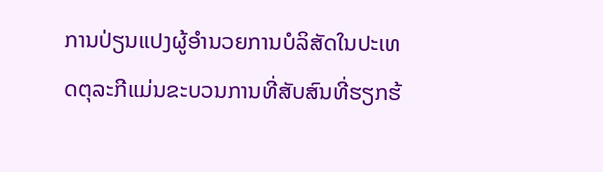ການປ່ຽນແປງຜູ້ອໍານວຍການບໍລິສັດໃນປະເທດຕຸລະກີແມ່ນຂະບວນການທີ່ສັບສົນທີ່ຮຽກຮ້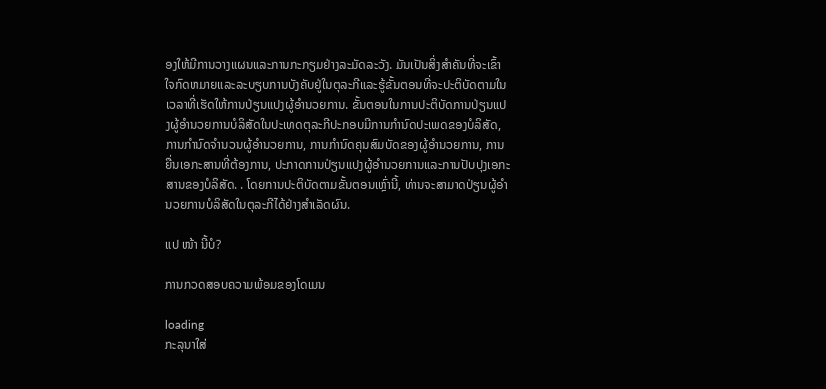ອງໃຫ້ມີການວາງແຜນແລະການກະກຽມຢ່າງລະມັດລະວັງ. ມັນເປັນສິ່ງສໍາຄັນທີ່ຈະເຂົ້າໃຈກົດຫມາຍແລະລະບຽບການບັງຄັບຢູ່ໃນຕຸລະກີແລະຮູ້ຂັ້ນຕອນທີ່ຈະປະຕິບັດຕາມໃນເວລາທີ່ເຮັດໃຫ້ການປ່ຽນແປງຜູ້ອໍານວຍການ. ຂັ້ນຕອນໃນການປະຕິບັດການປ່ຽນແປງຜູ້ອໍານວຍການບໍລິສັດໃນປະເທດຕຸລະກີປະກອບມີການກໍານົດປະເພດຂອງບໍລິສັດ, ການກໍານົດຈໍານວນຜູ້ອໍານວຍການ, ການກໍານົດຄຸນສົມບັດຂອງຜູ້ອໍານວຍການ, ການຍື່ນເອກະສານທີ່ຕ້ອງການ, ປະກາດການປ່ຽນແປງຜູ້ອໍານວຍການແລະການປັບປຸງເອກະສານຂອງບໍລິສັດ. . ໂດຍການປະຕິບັດຕາມຂັ້ນຕອນເຫຼົ່ານີ້, ທ່ານຈະສາມາດປ່ຽນຜູ້ອໍານວຍການບໍລິສັດໃນຕຸລະກີໄດ້ຢ່າງສໍາເລັດຜົນ.

ແປ ໜ້າ ນີ້ບໍ?

ການກວດສອບຄວາມພ້ອມຂອງໂດເມນ

loading
ກະລຸນາໃສ່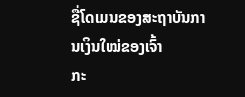ຊື່ໂດເມນຂອງສະຖາບັນການເງິນໃໝ່ຂອງເຈົ້າ
ກະ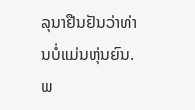ລຸນາຢືນຢັນວ່າທ່ານບໍ່ແມ່ນຫຸ່ນຍົນ.
ພ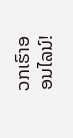ວກເຮົາອອນໄລນ໌!